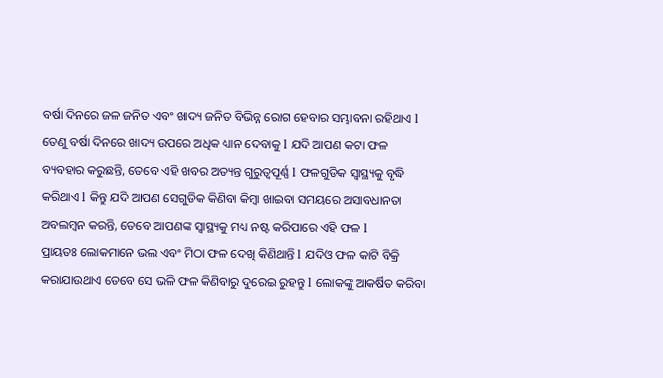ବର୍ଷା ଦିନରେ ଜଳ ଜନିତ ଏବଂ ଖାଦ୍ୟ ଜନିତ ବିଭିନ୍ନ ରୋଗ ହେବାର ସମ୍ଭାବନା ରହିଥାଏ l ତେଣୁ ବର୍ଷା ଦିନରେ ଖାଦ୍ୟ ଉପରେ ଅଧିକ ଧ୍ୟାନ ଦେବାକୁ l ଯଦି ଆପଣ କଟା ଫଳ ବ୍ୟବହାର କରୁଛନ୍ତି, ତେବେ ଏହି ଖବର ଅତ୍ୟନ୍ତ ଗୁରୁତ୍ୱପୂର୍ଣ୍ଣ l ଫଳଗୁଡିକ ସ୍ୱାସ୍ଥ୍ୟକୁ ବୃଦ୍ଧି କରିଥାଏ l କିନ୍ତୁ ଯଦି ଆପଣ ସେଗୁଡିକ କିଣିବା କିମ୍ବା ଖାଇବା ସମୟରେ ଅସାବଧାନତା ଅବଲମ୍ବନ କରନ୍ତି, ତେବେ ଆପଣଙ୍କ ସ୍ୱାସ୍ଥ୍ୟକୁ ମଧ୍ୟ ନଷ୍ଟ କରିପାରେ ଏହି ଫଳ l
ପ୍ରାୟତଃ ଲୋକମାନେ ଭଲ ଏବଂ ମିଠା ଫଳ ଦେଖି କିଣିଥାନ୍ତି l ଯଦିଓ ଫଳ କାଟି ବିକ୍ରି କରାଯାଉଥାଏ ତେବେ ସେ ଭଳି ଫଳ କିଣିବାରୁ ଦୁରେଇ ରୁହନ୍ତୁ l ଲୋକଙ୍କୁ ଆକର୍ଷିତ କରିବା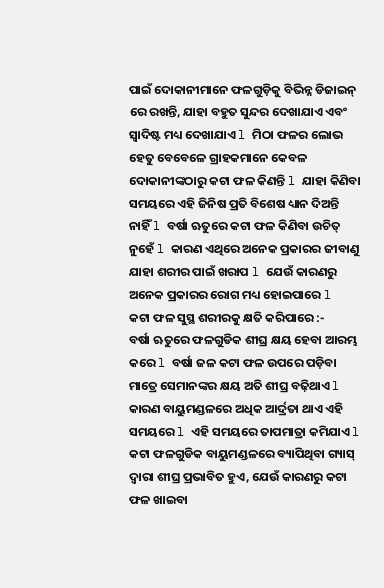ପାଇଁ ଦୋକାନୀମାନେ ଫଳଗୁଡ଼ିକୁ ବିଭିନ୍ନ ଡିଜାଇନ୍ ରେ ରଖନ୍ତି, ଯାହା ବହୁତ ସୁନ୍ଦର ଦେଖାଯାଏ ଏବଂ ସ୍ୱାଦିଷ୍ଟ ମଧ୍ୟ ଦେଖାଯାଏ l ମିଠା ଫଳର ଲୋଭ ହେତୁ ବେବେଳେ ଗ୍ରାହକମାନେ କେବଳ ଦୋକାନୀଙ୍କଠାରୁ କଟା ଫଳ କିଣନ୍ତି l ଯାହା କିଣିବା ସମୟରେ ଏହି ଜିନିଷ ପ୍ରତି ବିଶେଷ ଧ୍ୟାନ ଦିଅନ୍ତି ନାହିଁ l ବର୍ଷା ଋତୁରେ କଟା ଫଳ କିଣିବା ଉଚିତ୍ ନୁହେଁ l କାରଣ ଏଥିରେ ଅନେକ ପ୍ରକାରର ଜୀବାଣୁ ଯାହା ଶରୀର ପାଇଁ ଖରାପ l ଯେଉଁ କାରଣରୁ ଅନେକ ପ୍ରକାରର ରୋଗ ମଧ୍ୟ ହୋଇପାରେ l
କଟା ଫଳ ସୁସ୍ଥ ଶରୀରକୁ କ୍ଷତି କରିପାରେ :-
ବର୍ଷା ଋତୁରେ ଫଳଗୁଡିକ ଶୀଘ୍ର କ୍ଷୟ ହେବା ଆରମ୍ଭ କରେ l ବର୍ଷା ଜଳ କଟା ଫଳ ଉପରେ ପଡ଼ିବା ମାତ୍ରେ ସେମାନଙ୍କର କ୍ଷୟ ଅତି ଶୀଘ୍ର ବଢ଼ିଥାଏ l କାରଣ ବାୟୁମଣ୍ଡଳରେ ଅଧିକ ଆର୍ଦ୍ରତା ଥାଏ ଏହି ସମୟରେ l ଏହି ସମୟରେ ତାପମାତ୍ରା କମିଯାଏ l କଟା ଫଳଗୁଡିକ ବାୟୁମଣ୍ଡଳରେ ବ୍ୟାପିଥିବା ଗ୍ୟାସ୍ ଦ୍ୱାରା ଶୀଘ୍ର ପ୍ରଭାବିତ ହୁଏ, ଯେଉଁ କାରଣରୁ କଟା ଫଳ ଖାଇବା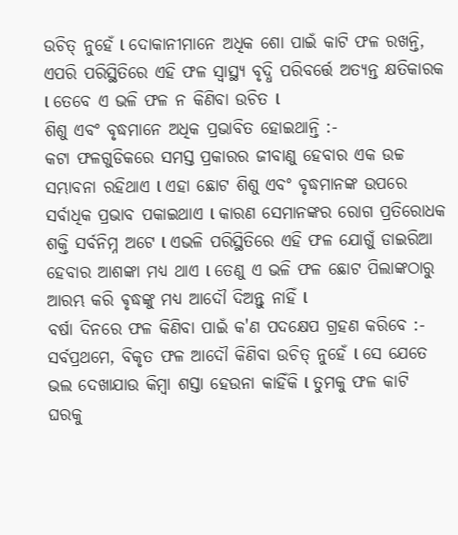ଉଚିତ୍ ନୁହେଁ l ଦୋକାନୀମାନେ ଅଧିକ ଶୋ ପାଇଁ କାଟି ଫଳ ରଖନ୍ତି, ଏପରି ପରିସ୍ଥିତିରେ ଏହି ଫଳ ସ୍ୱାସ୍ଥ୍ୟ ବୃଦ୍ଧି ପରିବର୍ତ୍ତେ ଅତ୍ୟନ୍ତ କ୍ଷତିକାରକ l ତେବେ ଏ ଭଳି ଫଳ ନ କିଣିବା ଉଚିତ l
ଶିଶୁ ଏବଂ ବୃଦ୍ଧମାନେ ଅଧିକ ପ୍ରଭାବିତ ହୋଇଥାନ୍ତି :-
କଟା ଫଳଗୁଡିକରେ ସମସ୍ତ ପ୍ରକାରର ଜୀବାଣୁ ହେବାର ଏକ ଉଚ୍ଚ ସମ୍ଭାବନା ରହିଥାଏ l ଏହା ଛୋଟ ଶିଶୁ ଏବଂ ବୃଦ୍ଧମାନଙ୍କ ଉପରେ ସର୍ବାଧିକ ପ୍ରଭାବ ପକାଇଥାଏ l କାରଣ ସେମାନଙ୍କର ରୋଗ ପ୍ରତିରୋଧକ ଶକ୍ତି ସର୍ବନିମ୍ନ ଅଟେ l ଏଭଳି ପରିସ୍ଥିତିରେ ଏହି ଫଳ ଯୋଗୁଁ ଡାଇରିଆ ହେବାର ଆଶଙ୍କା ମଧ୍ୟ ଥାଏ l ତେଣୁ ଏ ଭଳି ଫଳ ଛୋଟ ପିଲାଙ୍କଠାରୁ ଆରମ୍ଭ କରି ଵୃଦ୍ଧଙ୍କୁ ମଧ୍ୟ ଆଦୌ ଦିଅନ୍ତୁ ନାହିଁ l
ବର୍ଷା ଦିନରେ ଫଳ କିଣିବା ପାଇଁ କ'ଣ ପଦକ୍ଷେପ ଗ୍ରହଣ କରିବେ :-
ସର୍ବପ୍ରଥମେ, ବିକୃତ ଫଳ ଆଦୌ କିଣିବା ଉଚିତ୍ ନୁହେଁ l ସେ ଯେତେ ଭଲ ଦେଖାଯାଉ କିମ୍ବା ଶସ୍ତା ହେଉନା କାହିଁକି l ତୁମକୁ ଫଳ କାଟି ଘରକୁ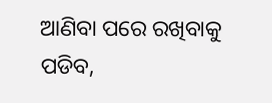ଆଣିବା ପରେ ରଖିବାକୁ ପଡିବ,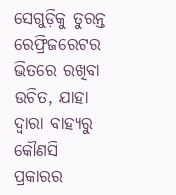ସେଗୁଡ଼ିକୁ ତୁରନ୍ତ ରେଫ୍ରିଜରେଟର ଭିତରେ ରଖିବା ଉଚିତ, ଯାହା ଦ୍ୱାରା ବାହ୍ୟରୁ କୌଣସି ପ୍ରକାରର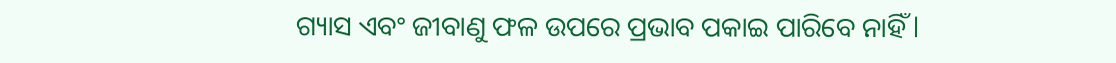ଗ୍ୟାସ ଏବଂ ଜୀବାଣୁ ଫଳ ଉପରେ ପ୍ରଭାବ ପକାଇ ପାରିବେ ନାହିଁ l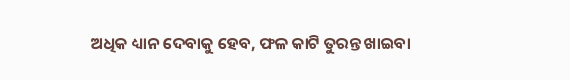ଅଧିକ ଧ୍ୟାନ ଦେବାକୁ ହେବ, ଫଳ କାଟି ତୁରନ୍ତ ଖାଇବା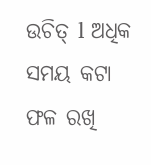ଉଚିତ୍ l ଅଧିକ ସମୟ କଟା ଫଳ ରଖି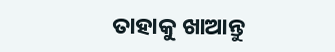ତାହାକୁ ଖାଆନ୍ତୁ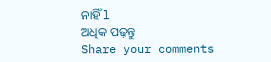ନାହିଁ l
ଅଧିକ ପଢ଼ନ୍ତୁ
Share your comments